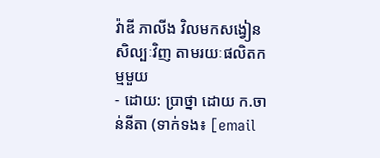វ៉ាឌី ភាលីង វិលមកសង្វៀនសិល្បៈវិញ តាមរយៈផលិតកម្មមួយ
- ដោយ: ប្រាថ្នា ដោយ ក.ចាន់នីតា (ទាក់ទង៖ [email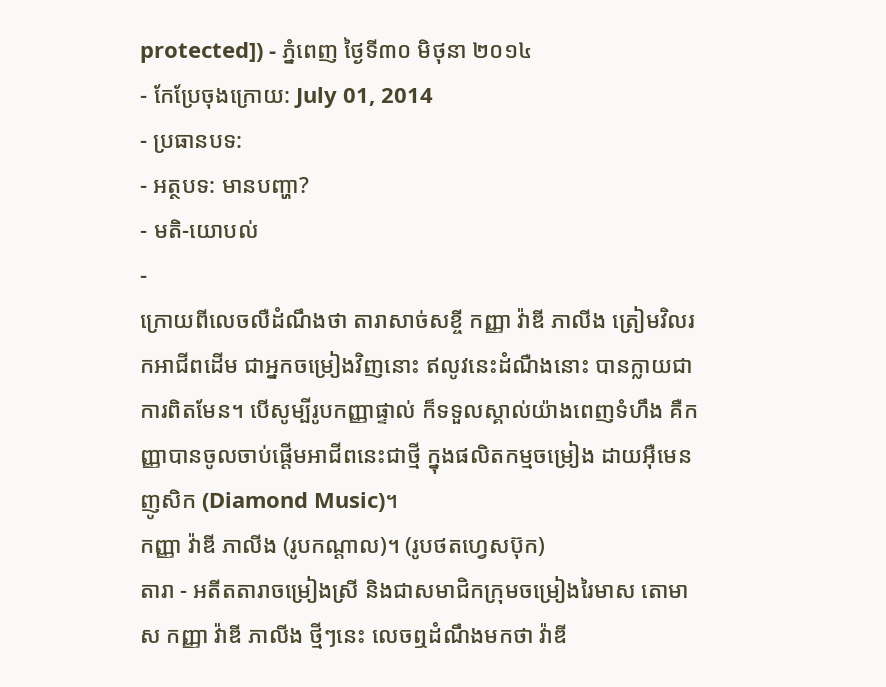protected]) - ភ្នំពេញ ថ្ងៃទី៣០ មិថុនា ២០១៤
- កែប្រែចុងក្រោយ: July 01, 2014
- ប្រធានបទ:
- អត្ថបទ: មានបញ្ហា?
- មតិ-យោបល់
-
ក្រោយពីលេចលឺដំណឹងថា តារាសាច់សខ្ចី កញ្ញា វ៉ាឌី ភាលីង ត្រៀមវិលរកអាជីពដើម ជាអ្នកចម្រៀងវិញនោះ ឥលូវនេះដំណឺងនោះ បានក្លាយជាការពិតមែន។ បើសូម្បីរូបកញ្ញាផ្ទាល់ ក៏ទទួលស្គាល់យ៉ាងពេញទំហឹង គឺកញ្ញាបានចូលចាប់ផ្តើមអាជីពនេះជាថ្មី ក្នុងផលិតកម្មចម្រៀង ដាយអ៊ឺមេន ញូសិក (Diamond Music)។
កញ្ញា វ៉ាឌី ភាលីង (រូបកណ្ដាល)។ (រូបថតហ្វេសប៊ុក)
តារា - អតីតតារាចម្រៀងស្រី និងជាសមាជិកក្រុមចម្រៀងរៃមាស តោមាស កញ្ញា វ៉ាឌី ភាលីង ថ្មីៗនេះ លេចឮដំណឹងមកថា វ៉ាឌី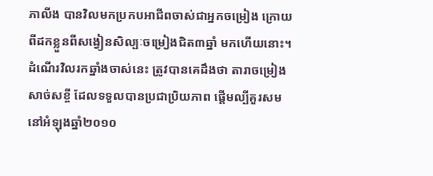ភាលីង បានវិលមកប្រកបអាជីពចាស់ជាអ្នកចម្រៀង ក្រោយពីដកខ្លួនពីសង្វៀនសិល្បៈចម្រៀងជិត៣ឆ្នាំ មកហើយនោះ។
ដំណើរវិលរកឆ្នាំងចាស់នេះ ត្រូវបានគេដឹងថា តារាចម្រៀងសាច់សខ្ចី ដែលទទួលបានប្រជាប្រិយភាព ផ្តើមល្បីគួរសមនៅអំឡុងឆ្នាំ២០១០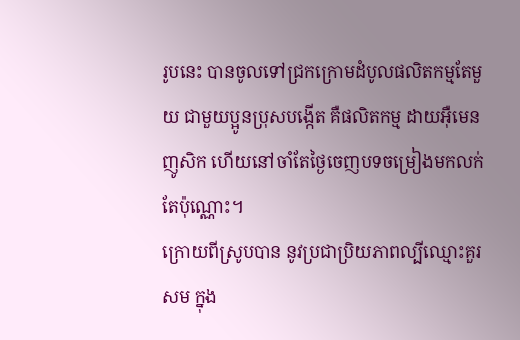រូបនេះ បានចូលទៅជ្រកក្រោមដំបូលផលិតកម្មតែមួយ ជាមួយប្អូនប្រុសបង្កើត គឺផលិតកម្ម ដាយអ៊ឺមេន ញូសិក ហើយនៅចាំតែថ្ងៃចេញបទចម្រៀងមកលក់ តែប៉ុណ្ណោះ។
ក្រោយពីស្រូបបាន នូវប្រជាប្រិយភាពល្បីឈ្មោះគួរសម ក្នុង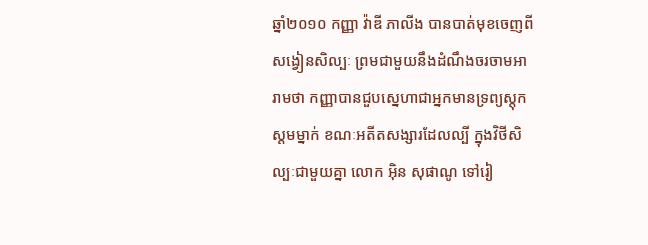ឆ្នាំ២០១០ កញ្ញា វ៉ាឌី ភាលីង បានបាត់មុខចេញពីសង្វៀនសិល្បៈ ព្រមជាមួយនឹងដំណឹងចរចាមអារាមថា កញ្ញាបានជួបស្នេហាជាអ្នកមានទ្រព្យស្តុកស្តមម្នាក់ ខណៈអតីតសង្សារដែលល្បី ក្នុងវិថីសិល្បៈជាមួយគ្នា លោក អ៊ិន សុផាណូ ទៅរៀ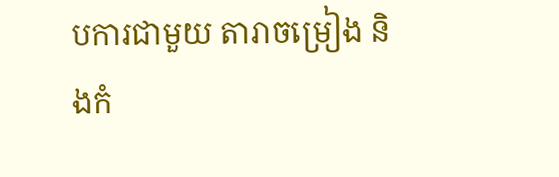បការជាមួយ តារាចម្រៀង និងកំ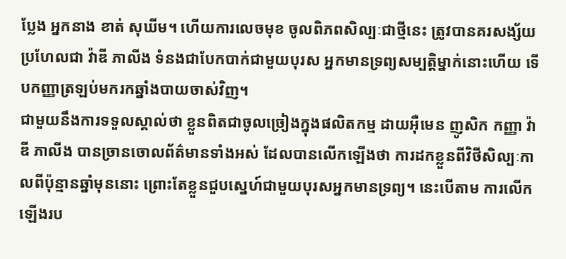ប្លែង អ្នកនាង ខាត់ សុឃីម។ ហើយការលេចមុខ ចូលពិភពសិល្បៈជាថ្មីនេះ ត្រូវបានគរសង្ស័យប្រហែលជា វ៉ាឌី ភាលីង ទំនងជាបែកបាក់ជាមួយបុរស អ្នកមានទ្រព្យសម្បត្តិម្នាក់នោះហើយ ទើបកញ្ញាត្រឡប់មករកឆ្នាំងបាយចាស់វិញ។
ជាមួយនឹងការទទួលស្គាល់ថា ខ្លួនពិតជាចូលច្រៀងក្នុងផលិតកម្ម ដាយអ៊ឺមេន ញូសិក កញ្ញា វ៉ាឌី ភាលីង បានច្រានចោលព័ត៌មានទាំងអស់ ដែលបានលើកឡើងថា ការដកខ្លួនពីវិថីសិល្បៈកាលពីប៉ុន្មានឆ្នាំមុននោះ ព្រោះតែខ្លួនជួបស្នេហ៍ជាមួយបុរសអ្នកមានទ្រព្យ។ នេះបើតាម ការលើកឡើងរប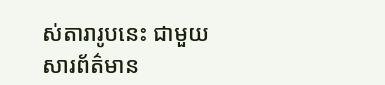ស់តារារូបនេះ ជាមួយសារព័ត៌មាន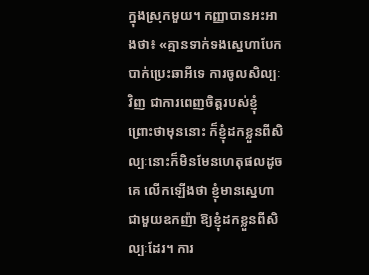ក្នុងស្រុកមួយ។ កញ្ញាបានអះអាងថា៖ «គ្មានទាក់ទងស្នេហាបែកបាក់ប្រេះឆាអីទេ ការចូលសិល្បៈវិញ ជាការពេញចិត្តរបស់ខ្ញុំ ព្រោះថាមុននោះ ក៏ខ្ញុំដកខ្លួនពីសិល្បៈនោះក៏មិនមែនហេតុផលដូចគេ លើកឡើងថា ខ្ញុំមានស្នេហាជាមួយឧកញ៉ា ឱ្យខ្ញុំដកខ្លួនពីសិល្បៈដែរ។ ការ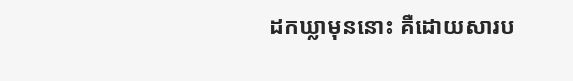ដកឃ្លាមុននោះ គឺដោយសារប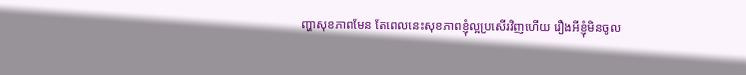ញ្ហាសុខភាពមែន តែពេលនេះសុខភាពខ្ញុំល្អប្រសើរវិញហើយ រឿងអីខ្ញុំមិនចូល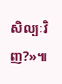សិល្បៈវិញ?»៕